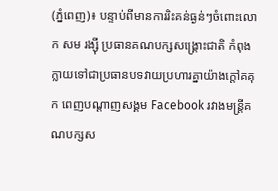(ភ្នំពេញ)៖ បន្ទាប់ពីមានការរិះគន់ធ្ងន់ៗចំពោះលោក សម រង្ស៊ី ប្រធានគណបក្សសង្គ្រោះជាតិ កំពុងក្លាយទៅជាប្រធានបទវាយប្រហារគ្នាយ៉ាងក្តៅគគុក ពេញបណ្តាញសង្គម Facebook រវាងមន្រ្តីគណបក្សស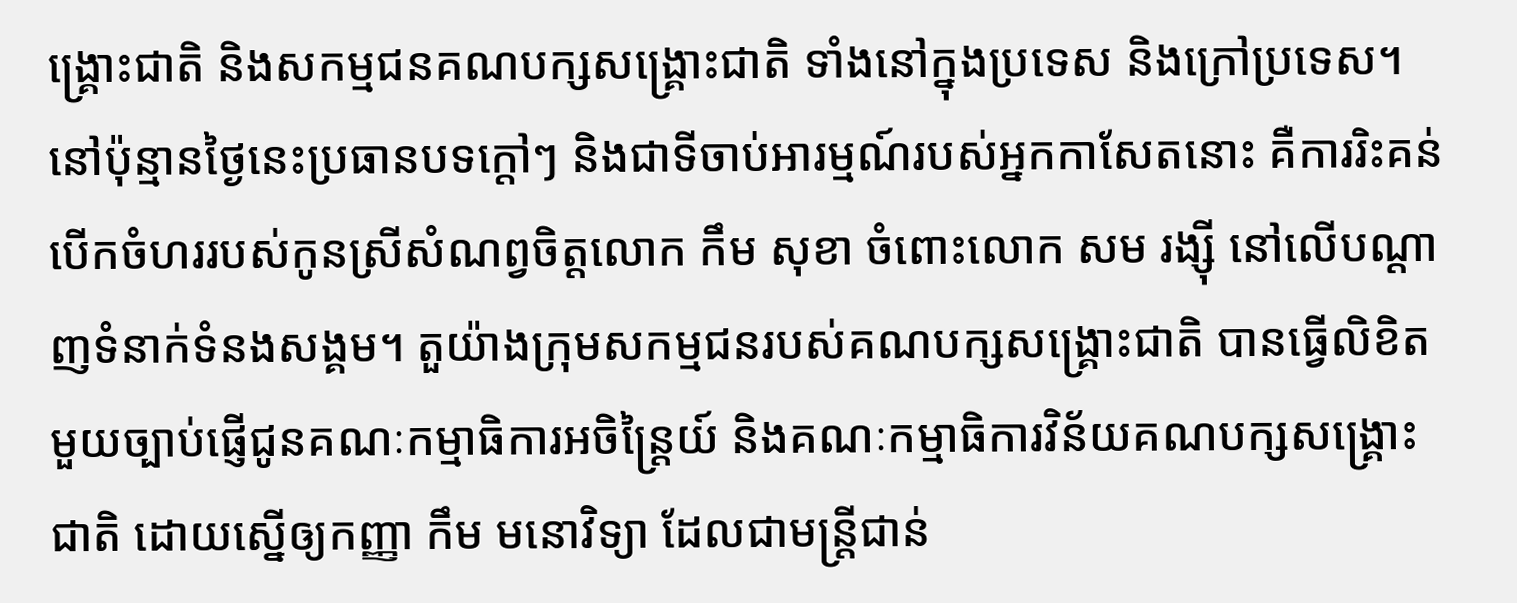ង្គ្រោះជាតិ និងសកម្មជនគណបក្សសង្គ្រោះជាតិ ទាំងនៅក្នុងប្រទេស និងក្រៅប្រទេស។
នៅប៉ុន្មានថ្ងៃនេះប្រធានបទក្តៅៗ និងជាទីចាប់អារម្មណ៍របស់អ្នកកាសែតនោះ គឺការរិះគន់បើកចំហររបស់កូនស្រីសំណព្វចិត្តលោក កឹម សុខា ចំពោះលោក សម រង្ស៊ី នៅលើបណ្តាញទំនាក់ទំនងសង្គម។ តួយ៉ាងក្រុមសកម្មជនរបស់គណបក្សសង្រ្គោះជាតិ បានធ្វើលិខិតមួយច្បាប់ផ្ញើជូនគណៈកម្មាធិការអចិន្រ្តៃយ៍ និងគណៈកម្មាធិការវិន័យគណបក្សសង្គ្រោះជាតិ ដោយស្នើឲ្យកញ្ញា កឹម មនោវិទ្យា ដែលជាមន្រ្តីជាន់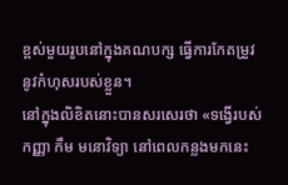ខ្ពស់មួយរូបនៅក្នុងគណបក្ស ធ្វើការកែតម្រូវនូវកំហុសរបស់ខ្លួន។
នៅក្នុងលិខិតនោះបានសរសេរថា «ទង្វើរបស់កញ្ញា កឹម មនោវិទ្យា នៅពេលកន្លងមកនេះ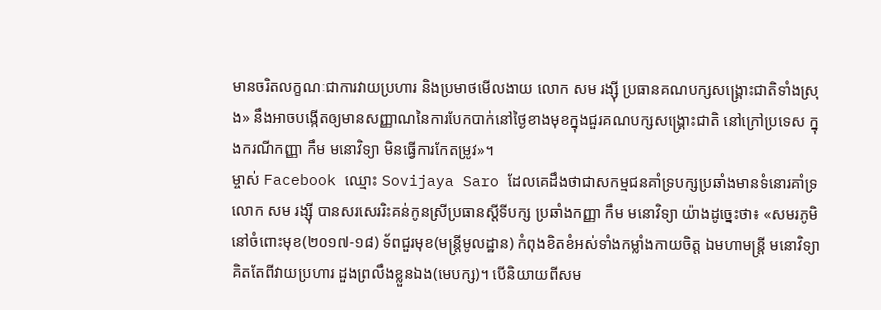មានចរិតលក្ខណៈជាការវាយប្រហារ និងប្រមាថមើលងាយ លោក សម រង្ស៊ី ប្រធានគណបក្សសង្គ្រោះជាតិទាំងស្រុង» នឹងអាចបង្កើតឲ្យមានសញ្ញាណនៃការបែកបាក់នៅថ្ងៃខាងមុខក្នុងជួរគណបក្សសង្គ្រោះជាតិ នៅក្រៅប្រទេស ក្នុងករណីកញ្ញា កឹម មនោវិទ្យា មិនធ្វើការកែតម្រូវ»។
ម្ចាស់ Facebook ឈ្មោះ Sovijaya Saro ដែលគេដឹងថាជាសកម្មជនគាំទ្របក្សប្រឆាំងមានទំនោរគាំទ្រលោក សម រង្ស៊ី បានសរសេររិះគន់កូនស្រីប្រធានស្តីទីបក្ស ប្រឆាំងកញ្ញា កឹម មនោវិទ្យា យ៉ាងដូច្នេះថា៖ «សមរភូមិនៅចំពោះមុខ(២០១៧-១៨) ទ័ពជួរមុខ(មន្រ្តីមូលដ្ឋាន) កំពុងខិតខំអស់ទាំងកម្លាំងកាយចិត្ត ឯមហាមន្រ្តី មនោវិទ្យា គិតតែពីវាយប្រហារ ដួងព្រលឹងខ្លួនឯង(មេបក្ស)។ បើនិយាយពីសម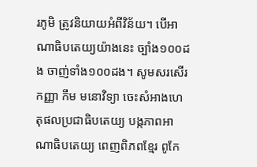រភូមិ ត្រូវនិយាយអំពីវិន័យ។ បើអាណាធិបតេយ្យយ៉ាងនេះ ច្បាំង១០០ដង ចាញ់ទាំង១០០ដង។ សូមសរសើរកញ្ញា កឹម មនោវិទ្យា ចេះសំអាងហេតុផលប្រជាធិបតេយ្យ បង្កភាពអាណាធិបតេយ្យ ពេញពិភពខ្មែរ ពូកែ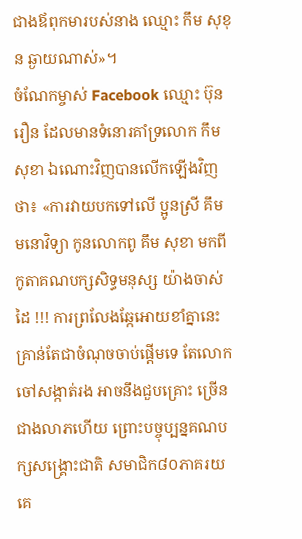ជាងឪពុកមារបស់នាង ឈ្មោះ កឹម សុខុន ឆ្ងាយណាស់»។
ចំណែកម្ចាស់ Facebook ឈ្មោះ ប៊ុន រឿន ដែលមានទំនោរគាំទ្រលោក កឹម សុខា ឯណោះវិញបានលើកឡើងវិញថា៖ «ការវាយបកទៅលើ ប្អូនស្រី គឹម មនោវិទ្យា កូនលោកពូ គឹម សុខា មកពីកូតាគណបក្សសិទ្ធមនុស្ស យ៉ាងចាស់ដៃ !!! ការព្រលែងឆ្កែអោយខាំគ្នានេះគ្រាន់តែជាចំណុចចាប់ផ្ដើមទេ តែលោកចៅសង្កាត់រង អាចនឹងជួបគ្រោះ ច្រើនជាងលាភហើយ ព្រោះបច្ចុប្បន្នគណបក្សសង្រ្គោះជាតិ សមាជិក៨០ភាគរយ គេ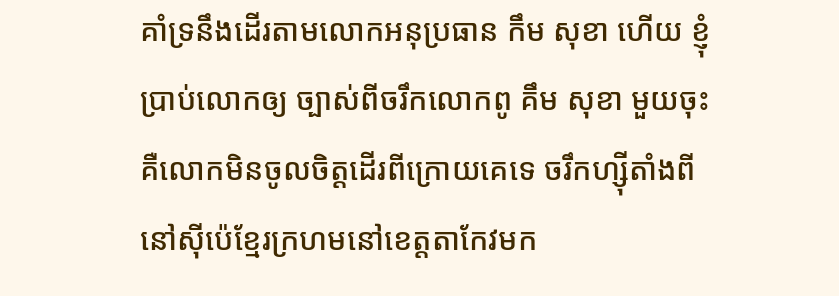គាំទ្រនឹងដើរតាមលោកអនុប្រធាន កឹម សុខា ហើយ ខ្ញុំប្រាប់លោកឲ្យ ច្បាស់ពីចរឹកលោកពូ គឹម សុខា មួយចុះគឺលោកមិនចូលចិត្តដើរពីក្រោយគេទេ ចរឹកហ្ស៊ីតាំងពីនៅស៊ីប៉េខ្មែរក្រហមនៅខេត្តតាកែវមក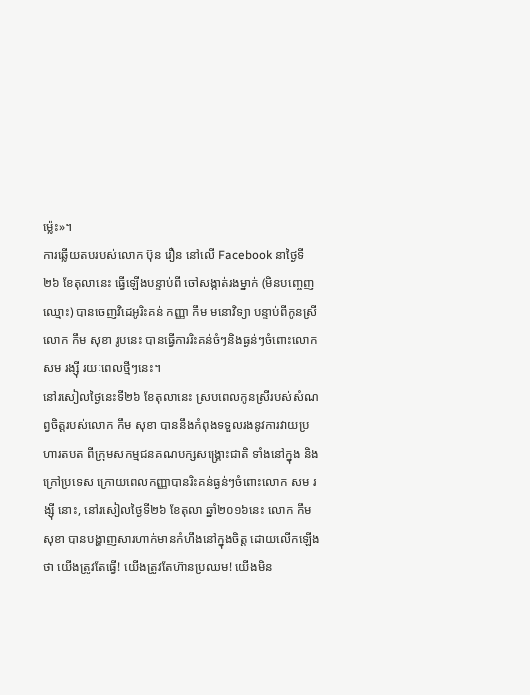ម្ល៉េះ»។
ការឆ្លើយតបរបស់លោក ប៊ុន រឿន នៅលើ Facebook នាថ្ងៃទី២៦ ខែតុលានេះ ធ្វើឡើងបន្ទាប់ពី ចៅសង្កាត់រងម្នាក់ (មិនបញ្ចេញឈ្មោះ) បានចេញវិដេអូរិះគន់ កញ្ញា កឹម មនោវិទ្យា បន្ទាប់ពីកូនស្រីលោក កឹម សុខា រូបនេះ បានធ្វើការរិះគន់ចំៗនិងធ្ងន់ៗចំពោះលោក សម រង្ស៊ី រយៈពេលថ្មីៗនេះ។
នៅរសៀលថ្ងៃនេះទី២៦ ខែតុលានេះ ស្របពេលកូនស្រីរបស់សំណព្វចិត្តរបស់លោក កឹម សុខា បាននឹងកំពុងទទួលរងនូវការវាយប្រហារតបត ពីក្រុមសកម្មជនគណបក្សសង្គ្រោះជាតិ ទាំងនៅក្នុង និងក្រៅប្រទេស ក្រោយពេលកញ្ញាបានរិះគន់ធ្ងន់ៗចំពោះលោក សម រង្ស៊ី នោះ, នៅរសៀលថ្ងៃទី២៦ ខែតុលា ឆ្នាំ២០១៦នេះ លោក កឹម សុខា បានបង្ហាញសារហាក់មានកំហឹងនៅក្នុងចិត្ត ដោយលើកឡើងថា យើងត្រូវតែធ្វើ! យើងត្រូវតែហ៊ានប្រឈម! យើងមិន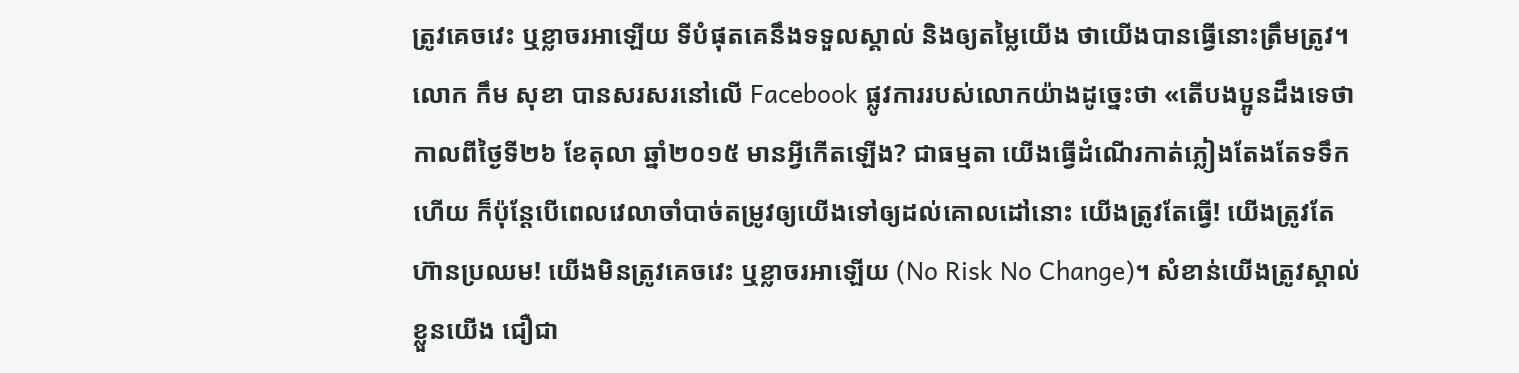ត្រូវគេចវេះ ឬខ្លាចរអាឡើយ ទីបំផុតគេនឹងទទួលស្គាល់ និងឲ្យតម្លៃយើង ថាយើងបានធ្វើនោះត្រឹមត្រូវ។
លោក កឹម សុខា បានសរសរនៅលើ Facebook ផ្លូវការរបស់លោកយ៉ាងដូច្នេះថា «តើបងប្អូនដឹងទេថា កាលពីថ្ងៃទី២៦ ខែតុលា ឆ្នាំ២០១៥ មានអ្វីកើតឡើង? ជាធម្មតា យើងធ្វើដំណើរកាត់ភ្លៀងតែងតែទទឹកហើយ ក៏ប៉ុន្ដែបើពេលវេលាចាំបាច់តម្រូវឲ្យយើងទៅឲ្យដល់គោលដៅនោះ យើងត្រូវតែធ្វើ! យើងត្រូវតែហ៊ានប្រឈម! យើងមិនត្រូវគេចវេះ ឬខ្លាចរអាឡើយ (No Risk No Change)។ សំខាន់យើងត្រូវស្គាល់ខ្លួនយើង ជឿជា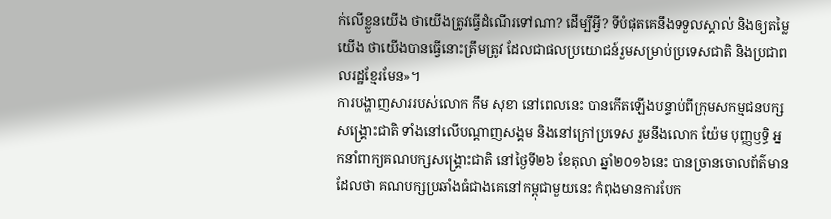ក់លើខ្លួនយើង ថាយើងត្រូវធ្វើដំណើរទៅណា? ដើម្បីអ្វី? ទីបំផុតគេនឹងទទួលស្គាល់ និងឲ្យតម្លៃយើង ថាយើងបានធ្វើនោះត្រឹមត្រូវ ដែលជាផលប្រយោជន៍រួមសម្រាប់ប្រទេសជាតិ និងប្រជាពលរដ្ឋខ្មែរមែន»។
ការបង្ហាញសាររបស់លោក កឹម សុខា នៅពេលនេះ បានកើតឡើងបន្ទាប់ពីក្រុមសកម្មជនបក្សសង្គ្រោះជាតិ ទាំងនៅលើបណ្តាញសង្គម និងនៅក្រៅប្រទេស រួមនឹងលោក យ៉ែម បុញ្ញឫទ្ធិ អ្នកនាំពាក្យគណបក្សសង្រ្គោះជាតិ នៅថ្ងៃទី២៦ ខែតុលា ឆ្នាំ២០១៦នេះ បានច្រានចោលព័ត៌មាន ដែលថា គណបក្សប្រឆាំងធំជាងគេនៅកម្ពុជាមួយនេះ កំពុងមានការបែក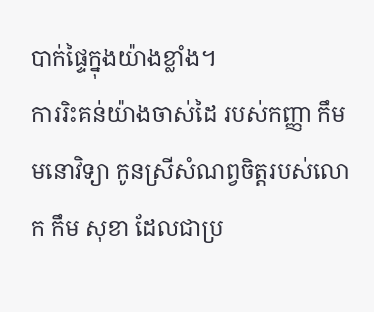បាក់ផ្ទៃក្នុងយ៉ាងខ្លាំង។
ការរិះគន់យ៉ាងចាស់ដៃ របស់កញ្ញា កឹម មនោវិទ្យា កូនស្រីសំណព្វចិត្តរបស់លោក កឹម សុខា ដែលជាប្រ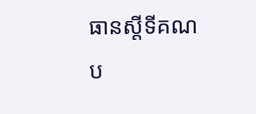ធានស្តីទីគណប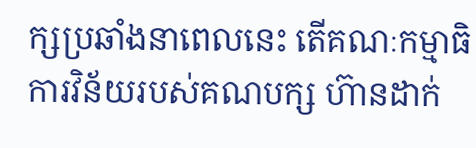ក្សប្រឆាំងនាពេលនេះ តើគណៈកម្មាធិការវិន័យរបស់គណបក្ស ហ៊ានដាក់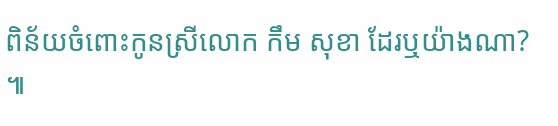ពិន័យចំពោះកូនស្រីលោក កឹម សុខា ដែរឬយ៉ាងណា? ៕